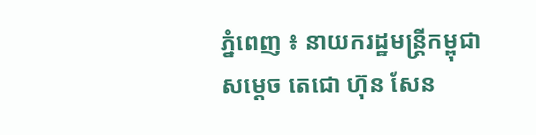ភ្នំពេញ ៖ នាយករដ្ឋមន្ដ្រីកម្ពុជា សម្ដេច តេជោ ហ៊ុន សែន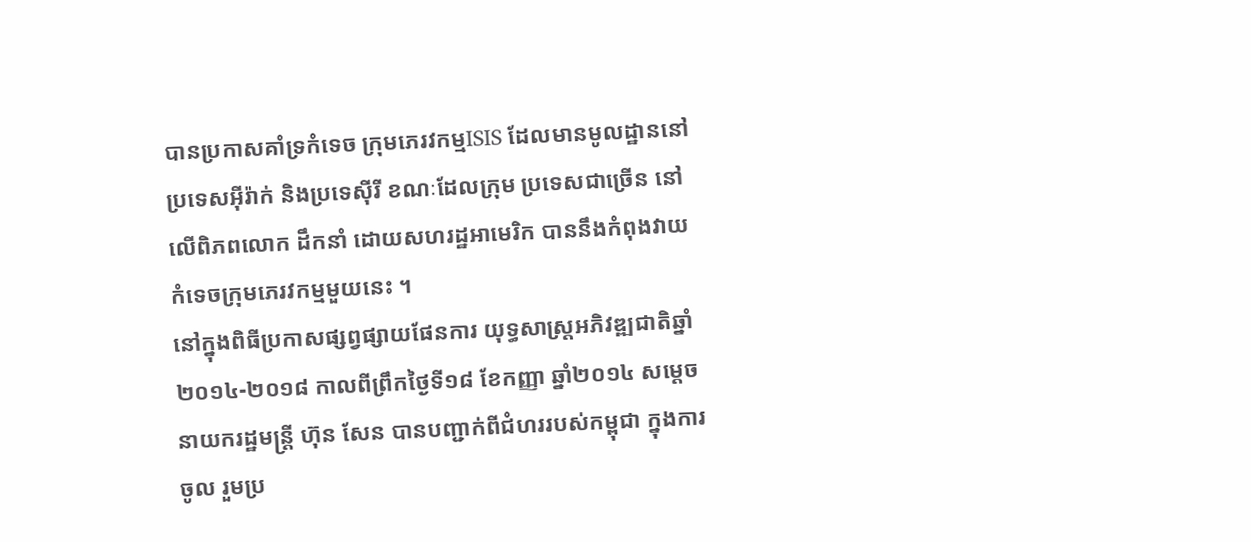បានប្រកាសគាំទ្រកំទេច ក្រុមភេរវកម្មISIS ដែលមានមូលដ្ឋាននៅ ប្រទេសអ៊ីរ៉ាក់ និងប្រទេស៊ីរី ខណៈដែលក្រុម ប្រទេសជាច្រើន នៅលើពិភពលោក ដឹកនាំ ដោយសហរដ្ឋអាមេរិក បាននឹងកំពុងវាយ កំទេចក្រុមភេរវកម្មមួយនេះ ។
នៅក្នុងពិធីប្រកាសផ្សព្វផ្សាយផែនការ យុទ្ធសាស្ដ្រអភិវឌ្ឍជាតិឆ្នាំ២០១៤-២០១៨ កាលពីព្រឹកថ្ងៃទី១៨ ខែកញ្ញា ឆ្នាំ២០១៤ សម្ដេចនាយករដ្ឋមន្ដ្រី ហ៊ុន សែន បានបញ្ជាក់ពីជំហររបស់កម្ពុជា ក្នុងការចូល រួមប្រ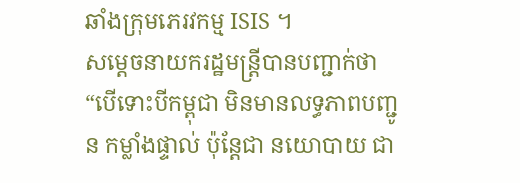ឆាំងក្រុមភេរវកម្ម ISIS ។
សម្ដេចនាយករដ្ឋមន្ដ្រីបានបញ្ជាក់ថា “បើទោះបីកម្ពុជា មិនមានលទ្ធភាពបញ្ជូន កម្លាំងផ្ទាល់ ប៉ុន្ដែជា នយោបាយ ជា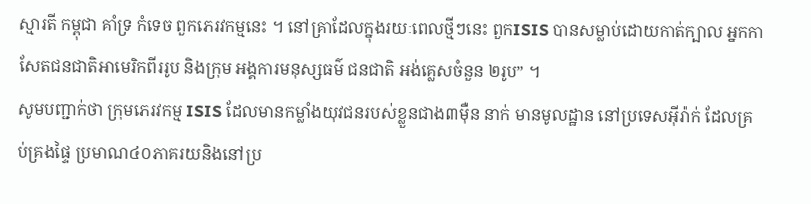ស្មារតី កម្ពុជា គាំទ្រ កំទេច ពួកភេរវកម្មនេះ ។ នៅគ្រាដែលក្នុងរយៈពេលថ្មីៗនេះ ពួកISIS បានសម្លាប់ដោយកាត់ក្បាល អ្នកកាសែតជនជាតិអាមេរិកពីររូប និងក្រុម អង្គការមនុស្សធម៌ ជនជាតិ អង់គ្លេសចំនួន ២រូប” ។
សូមបញ្ជាក់ថា ក្រុមភេរវកម្ម ISIS ដែលមានកម្លាំងយុវជនរបស់ខ្លួនជាង៣ម៉ឺន នាក់ មានមូលដ្ឋាន នៅប្រទេសអ៊ីរ៉ាក់ ដែលគ្រប់គ្រងផ្ទៃ ប្រមាណ៤០ភាគរយនិងនៅប្រ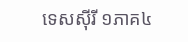ទេសស៊ីរី ១ភាគ៤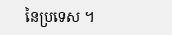នៃប្រទេស ។